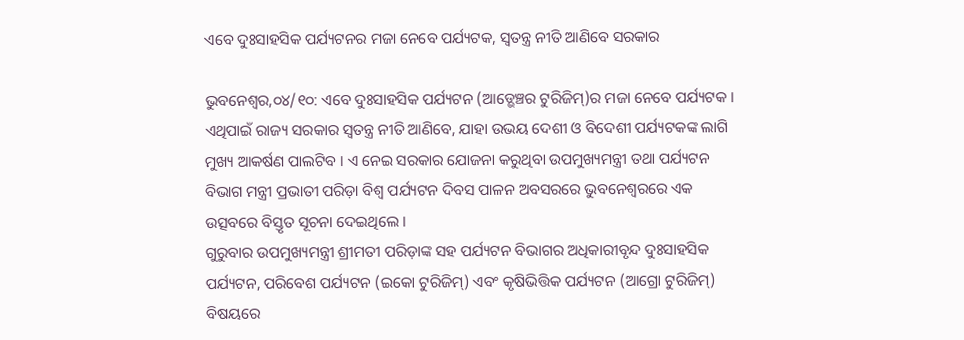ଏବେ ଦୁଃସାହସିକ ପର୍ଯ୍ୟଟନର ମଜା ନେବେ ପର୍ଯ୍ୟଟକ, ସ୍ୱତନ୍ତ୍ର ନୀତି ଆଣିବେ ସରକାର

ଭୁବନେଶ୍ୱର,୦୪/୧୦: ଏବେ ଦୁଃସାହସିକ ପର୍ଯ୍ୟଟନ (ଆଡ୍ଭେଞ୍ଚର ଟୁରିଜିମ୍)ର ମଜା ନେବେ ପର୍ଯ୍ୟଟକ । ଏଥିପାଇଁ ରାଜ୍ୟ ସରକାର ସ୍ୱତନ୍ତ୍ର ନୀତି ଆଣିବେ, ଯାହା ଉଭୟ ଦେଶୀ ଓ ବିଦେଶୀ ପର୍ଯ୍ୟଟକଙ୍କ ଲାଗି ମୁଖ୍ୟ ଆକର୍ଷଣ ପାଲଟିବ । ଏ ନେଇ ସରକାର ଯୋଜନା କରୁଥିବା ଉପମୁଖ୍ୟମନ୍ତ୍ରୀ ତଥା ପର୍ଯ୍ୟଟନ ବିଭାଗ ମନ୍ତ୍ରୀ ପ୍ରଭାତୀ ପରିଡ଼ା ବିଶ୍ୱ ପର୍ଯ୍ୟଟନ ଦିବସ ପାଳନ ଅବସରରେ ଭୁବନେଶ୍ୱରରେ ଏକ ଉତ୍ସବରେ ବିସ୍ତୃତ ସୂଚନା ଦେଇଥିଲେ ।
ଗୁରୁବାର ଉପମୁଖ୍ୟମନ୍ତ୍ରୀ ଶ୍ରୀମତୀ ପରିଡ଼ାଙ୍କ ସହ ପର୍ଯ୍ୟଟନ ବିଭାଗର ଅଧିକାରୀବୃନ୍ଦ ଦୁଃସାହସିକ ପର୍ଯ୍ୟଟନ, ପରିବେଶ ପର୍ଯ୍ୟଟନ (ଇକୋ ଟୁରିଜିମ୍) ଏବଂ କୃଷିଭିତ୍ତିକ ପର୍ଯ୍ୟଟନ (ଆଗ୍ରୋ ଟୁରିଜିମ୍) ବିଷୟରେ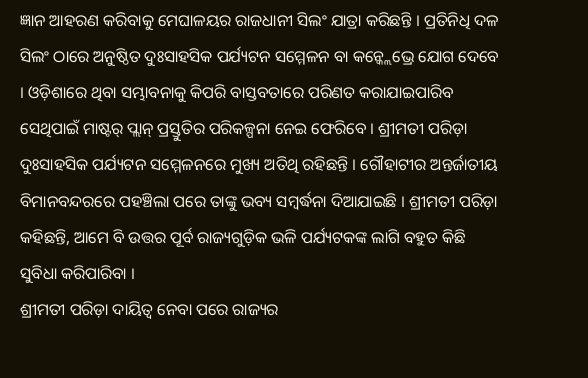ଜ୍ଞାନ ଆହରଣ କରିବାକୁ ମେଘାଳୟର ରାଜଧାନୀ ସିଲଂ ଯାତ୍ରା କରିଛନ୍ତି । ପ୍ରତିନିଧି ଦଳ ସିଲଂ ଠାରେ ଅନୁଷ୍ଠିତ ଦୁଃସାହସିକ ପର୍ଯ୍ୟଟନ ସମ୍ମେଳନ ବା କନ୍କ୍ଲେଭ୍ରେ ଯୋଗ ଦେବେ । ଓଡ଼ିଶାରେ ଥିବା ସମ୍ଭାବନାକୁ କିପରି ବାସ୍ତବତାରେ ପରିଣତ କରାଯାଇପାରିବ ସେଥିପାଇଁ ମାଷ୍ଟର୍ ପ୍ଲାନ୍ ପ୍ରସ୍ତୁତିର ପରିକଳ୍ପନା ନେଇ ଫେରିବେ । ଶ୍ରୀମତୀ ପରିଡ଼ା ଦୁଃସାହସିକ ପର୍ଯ୍ୟଟନ ସମ୍ମେଳନରେ ମୁଖ୍ୟ ଅତିଥି ରହିଛନ୍ତି । ଗୌହାଟୀର ଅନ୍ତର୍ଜାତୀୟ ବିମାନବନ୍ଦରରେ ପହଞ୍ଚିଲା ପରେ ତାଙ୍କୁ ଭବ୍ୟ ସମ୍ବର୍ଦ୍ଧନା ଦିଆଯାଇଛି । ଶ୍ରୀମତୀ ପରିଡ଼ା କହିଛନ୍ତି, ଆମେ ବି ଉତ୍ତର ପୂର୍ବ ରାଜ୍ୟଗୁଡ଼ିକ ଭଳି ପର୍ଯ୍ୟଟକଙ୍କ ଲାଗି ବହୁତ କିଛି ସୁବିଧା କରିପାରିବା ।
ଶ୍ରୀମତୀ ପରିଡ଼ା ଦାୟିତ୍ୱ ନେବା ପରେ ରାଜ୍ୟର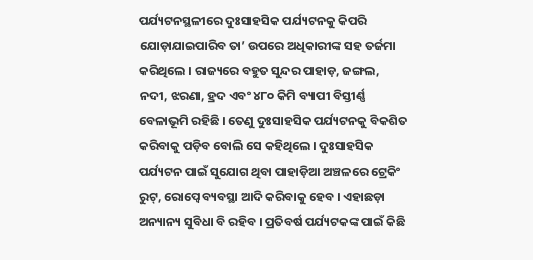ପର୍ଯ୍ୟଟନସ୍ଥଳୀରେ ଦୁଃସାହସିକ ପର୍ଯ୍ୟଟନକୁ କିପରି ଯୋଡ଼ାଯାଇପାରିବ ତା’ ଉପରେ ଅଧିକାରୀଙ୍କ ସହ ତର୍ଜମା କରିଥିଲେ । ରାଜ୍ୟରେ ବହୁତ ସୁନ୍ଦର ପାହାଡ଼, ଜଙ୍ଗଲ, ନଦୀ, ଝରଣା, ହ୍ରଦ ଏବଂ ୪୮୦ କିମି ବ୍ୟାପୀ ବିସ୍ତୀର୍ଣ୍ଣ ବେଳାଭୂମି ରହିଛି । ତେଣୁ ଦୁଃସାହସିକ ପର୍ଯ୍ୟଟନକୁ ବିକଶିତ କରିବାକୁ ପଡ଼ିବ ବୋଲି ସେ କହିଥିଲେ । ଦୁଃସାହସିକ ପର୍ଯ୍ୟଟନ ପାଇଁ ସୁଯୋଗ ଥିବା ପାହାଡ଼ିଆ ଅଞ୍ଚଳରେ ଟ୍ରେକିଂ ରୁଟ୍, ରୋପ୍ୱେ ବ୍ୟବସ୍ଥା ଆଦି କରିବାକୁ ହେବ । ଏହାଛଡ଼ା ଅନ୍ୟାନ୍ୟ ସୁବିଧା ବି ରହିବ । ପ୍ରତିବର୍ଷ ପର୍ଯ୍ୟଟକଙ୍କ ପାଇଁ କିଛି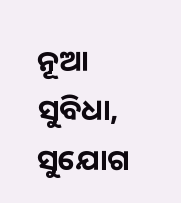ନୂଆ ସୁବିଧା, ସୁଯୋଗ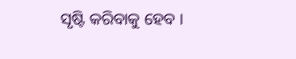ସୃଷ୍ଟି କରିବାକୁ ହେବ ।